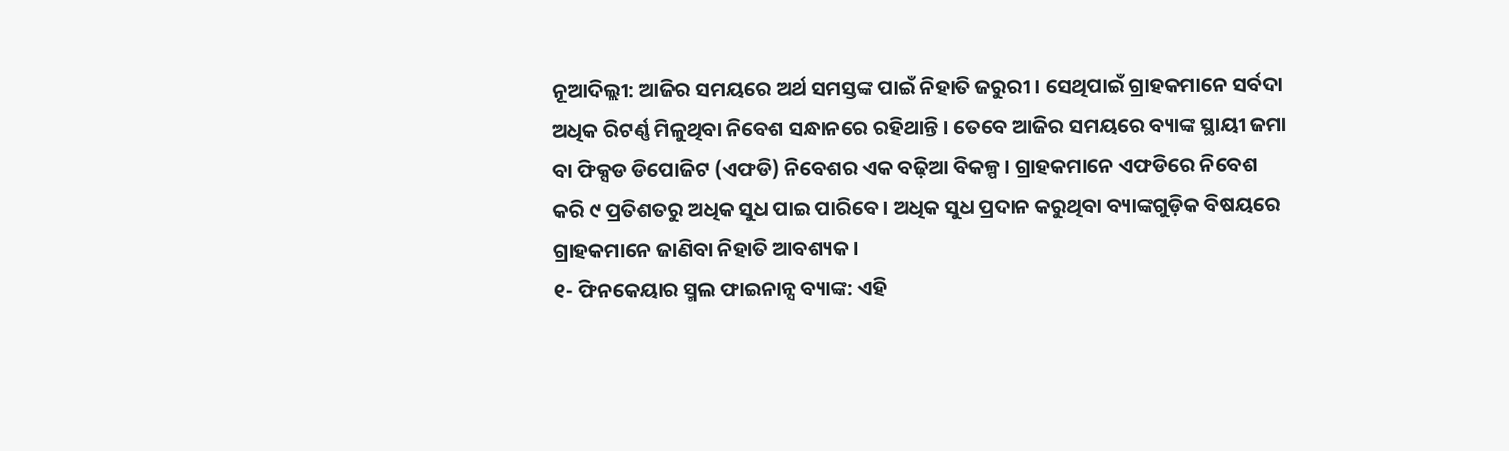ନୂଆଦିଲ୍ଲୀ: ଆଜିର ସମୟରେ ଅର୍ଥ ସମସ୍ତଙ୍କ ପାଇଁ ନିହାତି ଜରୁରୀ । ସେଥିପାଇଁ ଗ୍ରାହକମାନେ ସର୍ବଦା ଅଧିକ ରିଟର୍ଣ୍ଣ ମିଳୁଥିବା ନିବେଶ ସନ୍ଧାନରେ ରହିଥାନ୍ତି । ତେବେ ଆଜିର ସମୟରେ ବ୍ୟାଙ୍କ ସ୍ଥାୟୀ ଜମା ବା ଫିକ୍ସଡ ଡିପୋଜିଟ (ଏଫଡି) ନିବେଶର ଏକ ବଢ଼ିଆ ବିକଳ୍ପ । ଗ୍ରାହକମାନେ ଏଫଡିରେ ନିବେଶ କରି ୯ ପ୍ରତିଶତରୁ ଅଧିକ ସୁଧ ପାଇ ପାରିବେ । ଅଧିକ ସୁଧ ପ୍ରଦାନ କରୁଥିବା ବ୍ୟାଙ୍କଗୁଡ଼ିକ ବିଷୟରେ ଗ୍ରାହକମାନେ ଜାଣିବା ନିହାତି ଆବଶ୍ୟକ ।
୧- ଫିନକେୟାର ସ୍ମଲ ଫାଇନାନ୍ସ ବ୍ୟାଙ୍କ: ଏହି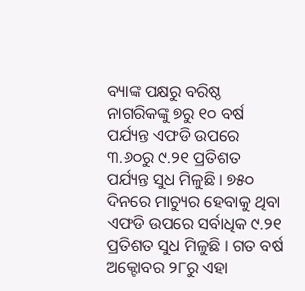ବ୍ୟାଙ୍କ ପକ୍ଷରୁ ବରିଷ୍ଠ ନାଗରିକଙ୍କୁ ୭ରୁ ୧୦ ବର୍ଷ ପର୍ଯ୍ୟନ୍ତ ଏଫଡି ଉପରେ ୩.୬୦ରୁ ୯.୨୧ ପ୍ରତିଶତ ପର୍ଯ୍ୟନ୍ତ ସୁଧ ମିଳୁଛି । ୭୫୦ ଦିନରେ ମାଚ୍ୟୁର ହେବାକୁ ଥିବା ଏଫଡି ଉପରେ ସର୍ବାଧିକ ୯.୨୧ ପ୍ରତିଶତ ସୁଧ ମିଳୁଛି । ଗତ ବର୍ଷ ଅକ୍ଟୋବର ୨୮ରୁ ଏହା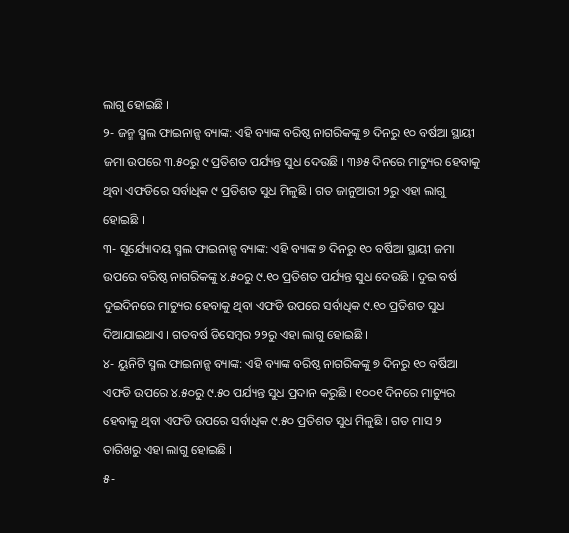ଲାଗୁ ହୋଇଛି ।
୨- ଜନ୍ମ ସ୍ମଲ ଫାଇନାନ୍ସ ବ୍ୟାଙ୍କ: ଏହି ବ୍ୟାଙ୍କ ବରିଷ୍ଠ ନାଗରିକଙ୍କୁ ୭ ଦିନରୁ ୧୦ ବର୍ଷଆ ସ୍ଥାୟୀ ଜମା ଉପରେ ୩.୫୦ରୁ ୯ ପ୍ରତିଶତ ପର୍ଯ୍ୟନ୍ତ ସୁଧ ଦେଉଛି । ୩୬୫ ଦିନରେ ମାଚ୍ୟୁର ହେବାକୁ ଥିବା ଏଫଡିରେ ସର୍ବାଧିକ ୯ ପ୍ରତିଶତ ସୁଧ ମିଳୁଛି । ଗତ ଜାନୁଆରୀ ୨ରୁ ଏହା ଲାଗୁ ହୋଇଛି ।
୩- ସୂର୍ଯ୍ୟୋଦୟ ସ୍ମଲ ଫାଇନାନ୍ସ ବ୍ୟାଙ୍କ: ଏହି ବ୍ୟାଙ୍କ ୭ ଦିନରୁ ୧୦ ବର୍ଷିଆ ସ୍ଥାୟୀ ଜମା ଉପରେ ବରିଷ୍ଠ ନାଗରିକଙ୍କୁ ୪.୫୦ରୁ ୯.୧୦ ପ୍ରତିଶତ ପର୍ଯ୍ୟନ୍ତ ସୁଧ ଦେଉଛି । ଦୁଇ ବର୍ଷ ଦୁଇଦିନରେ ମାଚ୍ୟୁର ହେବାକୁ ଥିବା ଏଫଡି ଉପରେ ସର୍ବାଧିକ ୯.୧୦ ପ୍ରତିଶତ ସୁଧ ଦିଆଯାଇଥାଏ । ଗତବର୍ଷ ଡିସେମ୍ବର ୨୨ରୁ ଏହା ଲାଗୁ ହୋଇଛି ।
୪- ୟୁନିଟି ସ୍ମଲ ଫାଇନାନ୍ସ ବ୍ୟାଙ୍କ: ଏହି ବ୍ୟାଙ୍କ ବରିଷ୍ଠ ନାଗରିକଙ୍କୁ ୭ ଦିନରୁ ୧୦ ବର୍ଷିଆ ଏଫଡି ଉପରେ ୪.୫୦ରୁ ୯.୫୦ ପର୍ଯ୍ୟନ୍ତ ସୁଧ ପ୍ରଦାନ କରୁଛି । ୧୦୦୧ ଦିନରେ ମାଚ୍ୟୁର ହେବାକୁ ଥିବା ଏଫଡି ଉପରେ ସର୍ବାଧିକ ୯.୫୦ ପ୍ରତିଶତ ସୁଧ ମିଳୁଛି । ଗତ ମାସ ୨ ତାରିଖରୁ ଏହା ଲାଗୁ ହୋଇଛି ।
୫-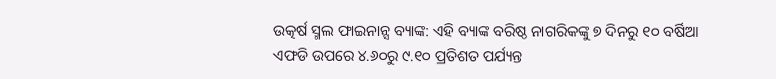ଉତ୍କର୍ଷ ସ୍ମଲ ଫାଇନାନ୍ସ ବ୍ୟାଙ୍କ: ଏହି ବ୍ୟାଙ୍କ ବରିଷ୍ଠ ନାଗରିକଙ୍କୁ ୭ ଦିନରୁ ୧୦ ବର୍ଷିଆ ଏଫଡି ଉପରେ ୪.୬୦ରୁ ୯.୧୦ ପ୍ରତିଶତ ପର୍ଯ୍ୟନ୍ତ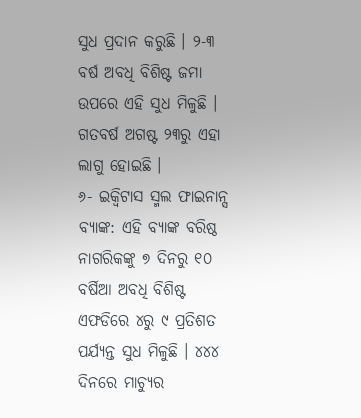ସୁଧ ପ୍ରଦାନ କରୁଛି । ୨-୩ ବର୍ଷ ଅବଧି ବିଶିଷ୍ଟ ଜମା ଉପରେ ଏହି ସୁଧ ମିଳୁଛି । ଗତବର୍ଷ ଅଗଷ୍ଟ ୨୩ରୁ ଏହା ଲାଗୁ ହୋଇଛି ।
୬- ଇକ୍ୱିଟାସ ସ୍ମଲ ଫାଇନାନ୍ସ ବ୍ୟାଙ୍କ: ଏହି ବ୍ୟାଙ୍କ ବରିଷ୍ଠ ନାଗରିକଙ୍କୁ ୭ ଦିନରୁ ୧୦ ବର୍ଷିଆ ଅବଧି ବିଶିଷ୍ଟ ଏଫଡିରେ ୪ରୁ ୯ ପ୍ରତିଶତ ପର୍ଯ୍ୟନ୍ତ ସୁଧ ମିଳୁଛି । ୪୪୪ ଦିନରେ ମାଚ୍ୟୁର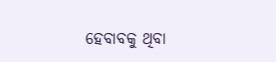ହେବାବକୁ ଥିବା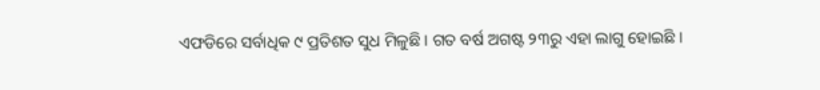ଏଫଡିରେ ସର୍ବାଧିକ ୯ ପ୍ରତିଶତ ସୁଧ ମିଳୁଛି । ଗତ ବର୍ଷ ଅଗଷ୍ଟ ୨୩ରୁ ଏହା ଲାଗୁ ହୋଇଛି ।